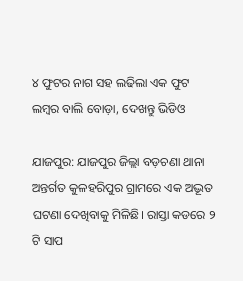୪ ଫୁଟର ନାଗ ସହ ଲଢିଲା ଏକ ଫୁଟ ଲମ୍ବର ବାଲି ବୋଡ଼ା, ଦେଖନ୍ତୁ ଭିଡିଓ

ଯାଜପୁର: ଯାଜପୁର ଜିଲ୍ଲା ବଡ଼ଚଣା ଥାନା ଅନ୍ତର୍ଗତ କୁଳହରିପୁର ଗ୍ରାମରେ ଏକ ଅଦ୍ଭୂତ ଘଟଣା ଦେଖିବାକୁ ମିଳିଛି। ରାସ୍ତା କଡରେ ୨ ଟି ସାପ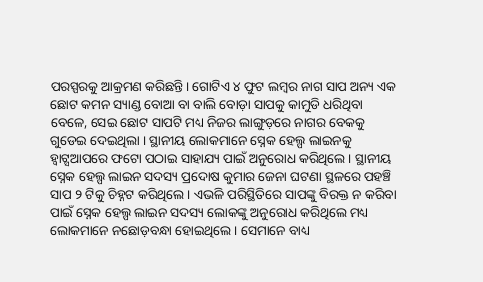ପରସ୍ପରକୁ ଆକ୍ରମଣ କରିଛନ୍ତି। ଗୋଟିଏ ୪ ଫୁଟ ଲମ୍ବର ନାଗ ସାପ ଅନ୍ୟ ଏକ ଛୋଟ କମନ ସ୍ୟାଣ୍ଡ ବୋଆ ବା ବାଲି ବୋଡ଼ା ସାପକୁ କାମୁଡି ଧରିଥିବା ବେଳେ, ସେଇ ଛୋଟ ସାପଟି ମଧ୍ୟ ନିଜର ଲାଙ୍ଗୁଡ଼ରେ ନାଗର ବେକକୁ ଗୁଡେଇ ଦେଇଥିଲା । ସ୍ଥାନୀୟ ଲୋକମାନେ ସ୍ନେକ ହେଲ୍ପ ଲାଇନକୁ ହ୍ଵାଟ୍ସଆପରେ ଫଟୋ ପଠାଇ ସାହାଯ୍ୟ ପାଇଁ ଅନୁରୋଧ କରିଥିଲେ । ସ୍ଥାନୀୟ ସ୍ନେକ ହେଲ୍ପ ଲାଇନ ସଦସ୍ୟ ପ୍ରଦୋଷ କୁମାର ଜେନା ଘଟଣା ସ୍ଥଳରେ ପହଞ୍ଚି ସାପ ୨ ଟିକୁ ଚିହ୍ନଟ କରିଥିଲେ । ଏଭଳି ପରିସ୍ଥିତିରେ ସାପଙ୍କୁ ବିରକ୍ତ ନ କରିବା ପାଇଁ ସ୍ନେକ ହେଲ୍ପ ଲାଇନ ସଦସ୍ୟ ଲୋକଙ୍କୁ ଅନୁରୋଧ କରିଥିଲେ ମଧ୍ୟ ଲୋକମାନେ ନଛୋଡ଼ବନ୍ଧା ହୋଇଥିଲେ । ସେମାନେ ବାଧ୍ୟ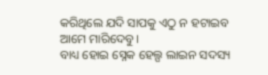କରିଥିଲେ ଯଦି ସାପକୁ ଏଠୁ ନ ହଟାଇବ ଆମେ ମାରିଦେବୁ।
ବାଧ୍ୟ ହୋଇ ସ୍ନେକ ହେଲ୍ପ ଲାଇନ ସଦସ୍ୟ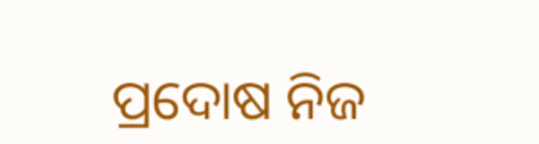ପ୍ରଦୋଷ ନିଜ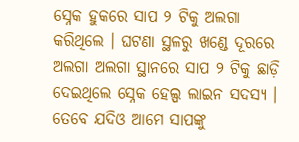ସ୍ନେକ ହୁକରେ ସାପ ୨ ଟିକୁ ଅଲଗା କରିଥିଲେ । ଘଟଣା ସ୍ଥଳରୁ ଖଣ୍ଡେ ଦୂରରେ ଅଲଗା ଅଲଗା ସ୍ଥାନରେ ସାପ ୨ ଟିକୁ ଛାଡ଼ି ଦେଇଥିଲେ ସ୍ନେକ ହେଲ୍ପ ଲାଇନ ସଦସ୍ୟ । ତେବେ ଯଦିଓ ଆମେ ସାପଙ୍କୁ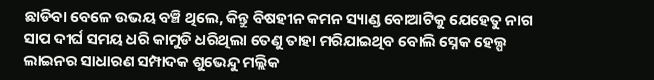ଛାଡିବା ବେଳେ ଉଭୟ ବଞ୍ଚି ଥିଲେ, କିନ୍ତୁ ବିଷହୀନ କମନ ସ୍ୟାଣ୍ଡ ବୋଆଟିକୁ ଯେହେତୁ ନାଗ ସାପ ଦୀର୍ଘ ସମୟ ଧରି କାମୁଡି ଧରିଥିଲା ତେଣୁ ତାହା ମରିଯାଇଥିବ ବୋଲି ସ୍ନେକ ହେଲ୍ପ ଲାଇନର ସାଧାରଣ ସମ୍ପାଦକ ଶୁଭେନ୍ଦୁ ମଲ୍ଲିକ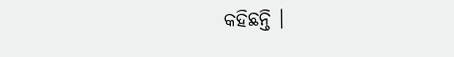କହିଛନ୍ତି ।